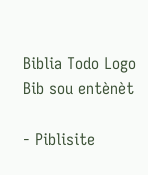Biblia Todo Logo
Bib sou entènèt

- Piblisite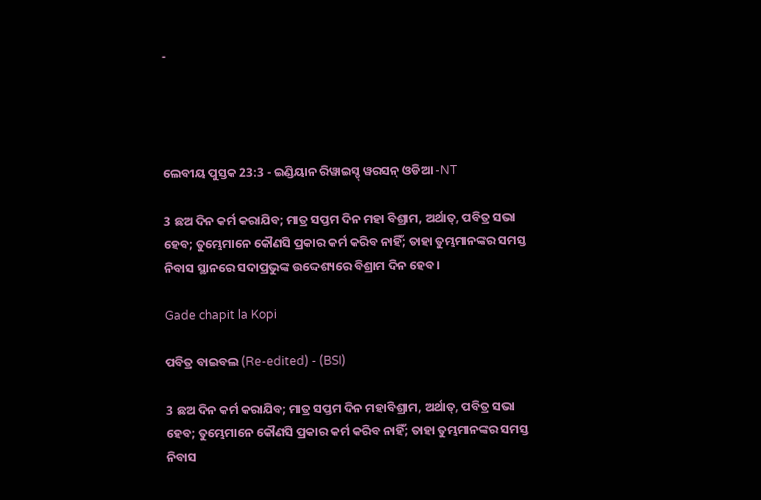-




ଲେବୀୟ ପୁସ୍ତକ 23:3 - ଇଣ୍ଡିୟାନ ରିୱାଇସ୍ଡ୍ ୱରସନ୍ ଓଡିଆ -NT

3 ଛଅ ଦିନ କର୍ମ କରାଯିବ; ମାତ୍ର ସପ୍ତମ ଦିନ ମହା ବିଶ୍ରାମ, ଅର୍ଥାତ୍‍, ପବିତ୍ର ସଭା ହେବ; ତୁମ୍ଭେମାନେ କୌଣସି ପ୍ରକାର କର୍ମ କରିବ ନାହିଁ; ତାହା ତୁମ୍ଭମାନଙ୍କର ସମସ୍ତ ନିବାସ ସ୍ଥାନରେ ସଦାପ୍ରଭୁଙ୍କ ଉଦ୍ଦେଶ୍ୟରେ ବିଶ୍ରାମ ଦିନ ହେବ।

Gade chapit la Kopi

ପବିତ୍ର ବାଇବଲ (Re-edited) - (BSI)

3 ଛଅ ଦିନ କର୍ମ କରାଯିବ; ମାତ୍ର ସପ୍ତମ ଦିନ ମହାବିଶ୍ରାମ, ଅର୍ଥାତ୍, ପବିତ୍ର ସଭା ହେବ; ତୁମ୍ଭେମାନେ କୌଣସି ପ୍ରକାର କର୍ମ କରିବ ନାହିଁ; ତାହା ତୁମ୍ଭମାନଙ୍କର ସମସ୍ତ ନିବାସ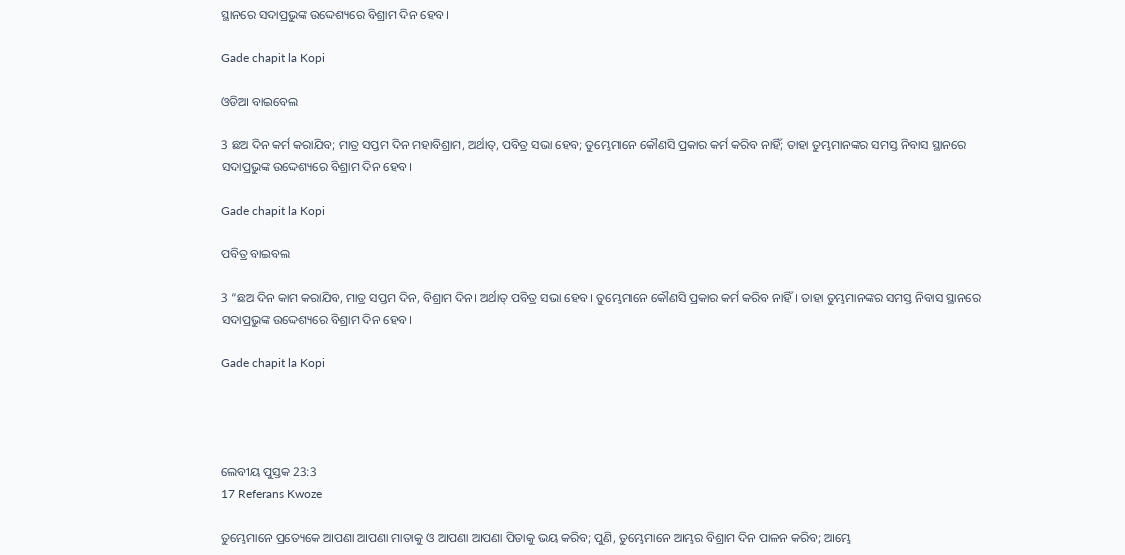ସ୍ଥାନରେ ସଦାପ୍ରଭୁଙ୍କ ଉଦ୍ଦେଶ୍ୟରେ ବିଶ୍ରାମ ଦିନ ହେବ।

Gade chapit la Kopi

ଓଡିଆ ବାଇବେଲ

3 ଛଅ ଦିନ କର୍ମ କରାଯିବ; ମାତ୍ର ସପ୍ତମ ଦିନ ମହାବିଶ୍ରାମ, ଅର୍ଥାତ୍‍, ପବିତ୍ର ସଭା ହେବ; ତୁମ୍ଭେମାନେ କୌଣସି ପ୍ରକାର କର୍ମ କରିବ ନାହିଁ; ତାହା ତୁମ୍ଭମାନଙ୍କର ସମସ୍ତ ନିବାସ ସ୍ଥାନରେ ସଦାପ୍ରଭୁଙ୍କ ଉଦ୍ଦେଶ୍ୟରେ ବିଶ୍ରାମ ଦିନ ହେବ।

Gade chapit la Kopi

ପବିତ୍ର ବାଇବଲ

3 “ଛଅ ଦିନ କାମ କରାଯିବ, ମାତ୍ର ସପ୍ତମ ଦିନ, ବିଶ୍ରାମ ଦିନ। ଅର୍ଥାତ୍ ପବିତ୍ର ସଭା ହେବ। ତୁମ୍ଭେମାନେ କୌଣସି ପ୍ରକାର କର୍ମ କରିବ ନାହିଁ। ତାହା ତୁମ୍ଭମାନଙ୍କର ସମସ୍ତ ନିବାସ ସ୍ଥାନରେ ସଦାପ୍ରଭୁଙ୍କ ଉଦ୍ଦେଶ୍ୟରେ ବିଶ୍ରାମ ଦିନ ହେବ।

Gade chapit la Kopi




ଲେବୀୟ ପୁସ୍ତକ 23:3
17 Referans Kwoze

ତୁମ୍ଭେମାନେ ପ୍ରତ୍ୟେକେ ଆପଣା ଆପଣା ମାତାକୁ ଓ ଆପଣା ଆପଣା ପିତାକୁ ଭୟ କରିବ; ପୁଣି, ତୁମ୍ଭେମାନେ ଆମ୍ଭର ବିଶ୍ରାମ ଦିନ ପାଳନ କରିବ; ଆମ୍ଭେ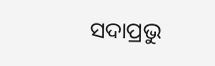ସଦାପ୍ରଭୁ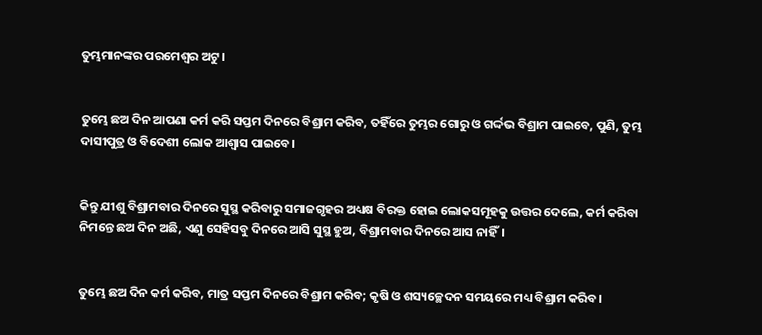ତୁମ୍ଭମାନଙ୍କର ପରମେଶ୍ୱର ଅଟୁ।


ତୁମ୍ଭେ ଛଅ ଦିନ ଆପଣା କର୍ମ କରି ସପ୍ତମ ଦିନରେ ବିଶ୍ରାମ କରିବ, ତହିଁରେ ତୁମ୍ଭର ଗୋରୁ ଓ ଗର୍ଦ୍ଦଭ ବିଶ୍ରାମ ପାଇବେ, ପୁଣି, ତୁମ୍ଭ ଦାସୀପୁତ୍ର ଓ ବିଦେଶୀ ଲୋକ ଆଶ୍ୱାସ ପାଇବେ।


କିନ୍ତୁ ଯୀଶୁ ବିଶ୍ରାମବାର ଦିନରେ ସୁସ୍ଥ କରିବାରୁ ସମାଜଗୃହର ଅଧ୍ୟକ୍ଷ ବିରକ୍ତ ହୋଇ ଲୋକସମୂହକୁ ଉତ୍ତର ଦେଲେ, କର୍ମ କରିବା ନିମନ୍ତେ ଛଅ ଦିନ ଅଛି, ଏଣୁ ସେହିସବୁ ଦିନରେ ଆସି ସୁସ୍ଥ ହୁଅ, ବିଶ୍ରାମବାର ଦିନରେ ଆସ ନାହିଁ।


ତୁମ୍ଭେ ଛଅ ଦିନ କର୍ମ କରିବ, ମାତ୍ର ସପ୍ତମ ଦିନରେ ବିଶ୍ରାମ କରିବ; କୃଷି ଓ ଶସ୍ୟଚ୍ଛେଦନ ସମୟରେ ମଧ୍ୟ ବିଶ୍ରାମ କରିବ।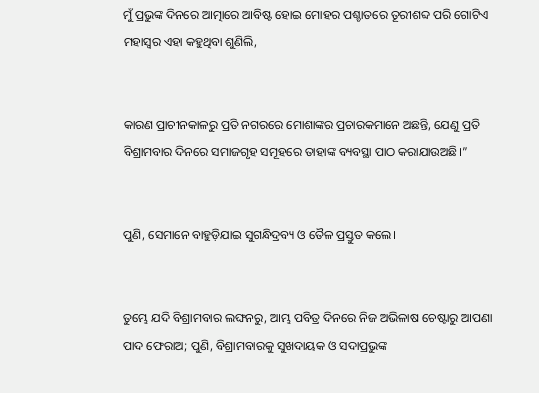ମୁଁ ପ୍ରଭୁଙ୍କ ଦିନରେ ଆତ୍ମାରେ ଆବିଷ୍ଟ ହୋଇ ମୋହର ପଶ୍ଚାତରେ ତୂରୀଶବ୍ଦ ପରି ଗୋଟିଏ ମହାସ୍ୱର ଏହା କହୁଥିବା ଶୁଣିଲି,


କାରଣ ପ୍ରାଚୀନକାଳରୁ ପ୍ରତି ନଗରରେ ମୋଶାଙ୍କର ପ୍ରଚାରକମାନେ ଅଛନ୍ତି, ଯେଣୁ ପ୍ରତି ବିଶ୍ରାମବାର ଦିନରେ ସମାଜଗୃହ ସମୂହରେ ତାହାଙ୍କ ବ୍ୟବସ୍ଥା ପାଠ କରାଯାଉଅଛି।”


ପୁଣି, ସେମାନେ ବାହୁଡ଼ିଯାଇ ସୁଗନ୍ଧିଦ୍ରବ୍ୟ ଓ ତୈଳ ପ୍ରସ୍ତୁତ କଲେ।


ତୁମ୍ଭେ ଯଦି ବିଶ୍ରାମବାର ଲଙ୍ଘନରୁ, ଆମ୍ଭ ପବିତ୍ର ଦିନରେ ନିଜ ଅଭିଳାଷ ଚେଷ୍ଟାରୁ ଆପଣା ପାଦ ଫେରାଅ; ପୁଣି, ବିଶ୍ରାମବାରକୁ ସୁଖଦାୟକ ଓ ସଦାପ୍ରଭୁଙ୍କ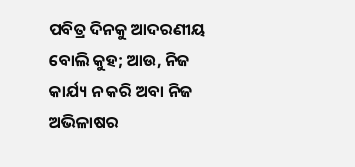ପବିତ୍ର ଦିନକୁ ଆଦରଣୀୟ ବୋଲି କୁହ; ଆଉ, ନିଜ କାର୍ଯ୍ୟ ନ କରି ଅବା ନିଜ ଅଭିଳାଷର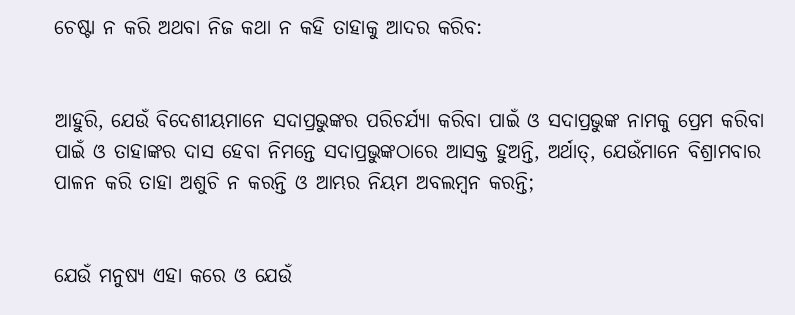ଚେଷ୍ଟା ନ କରି ଅଥବା ନିଜ କଥା ନ କହି ତାହାକୁ ଆଦର କରିବ:


ଆହୁରି, ଯେଉଁ ବିଦେଶୀୟମାନେ ସଦାପ୍ରଭୁଙ୍କର ପରିଚର୍ଯ୍ୟା କରିବା ପାଇଁ ଓ ସଦାପ୍ରଭୁଙ୍କ ନାମକୁ ପ୍ରେମ କରିବା ପାଇଁ ଓ ତାହାଙ୍କର ଦାସ ହେବା ନିମନ୍ତେ ସଦାପ୍ରଭୁଙ୍କଠାରେ ଆସକ୍ତ ହୁଅନ୍ତି, ଅର୍ଥାତ୍‍, ଯେଉଁମାନେ ବିଶ୍ରାମବାର ପାଳନ କରି ତାହା ଅଶୁଚି ନ କରନ୍ତି ଓ ଆମ୍ଭର ନିୟମ ଅବଲମ୍ବନ କରନ୍ତି;


ଯେଉଁ ମନୁଷ୍ୟ ଏହା କରେ ଓ ଯେଉଁ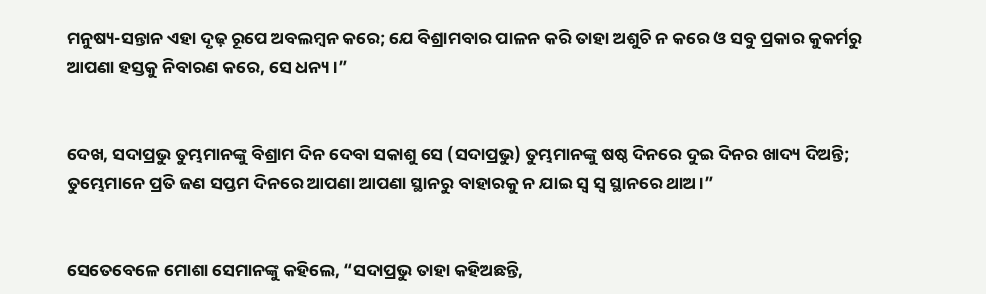ମନୁଷ୍ୟ-ସନ୍ତାନ ଏହା ଦୃଢ଼ ରୂପେ ଅବଲମ୍ବନ କରେ; ଯେ ବିଶ୍ରାମବାର ପାଳନ କରି ତାହା ଅଶୁଚି ନ କରେ ଓ ସବୁ ପ୍ରକାର କୁକର୍ମରୁ ଆପଣା ହସ୍ତକୁ ନିବାରଣ କରେ, ସେ ଧନ୍ୟ।”


ଦେଖ, ସଦାପ୍ରଭୁ ତୁମ୍ଭମାନଙ୍କୁ ବିଶ୍ରାମ ଦିନ ଦେବା ସକାଶୁ ସେ (ସଦାପ୍ରଭୁ) ତୁମ୍ଭମାନଙ୍କୁ ଷଷ୍ଠ ଦିନରେ ଦୁଇ ଦିନର ଖାଦ୍ୟ ଦିଅନ୍ତି; ତୁମ୍ଭେମାନେ ପ୍ରତି ଜଣ ସପ୍ତମ ଦିନରେ ଆପଣା ଆପଣା ସ୍ଥାନରୁ ବାହାରକୁ ନ ଯାଇ ସ୍ୱ ସ୍ୱ ସ୍ଥାନରେ ଥାଅ।”


ସେତେବେଳେ ମୋଶା ସେମାନଙ୍କୁ କହିଲେ, “ସଦାପ୍ରଭୁ ତାହା କହିଅଛନ୍ତି,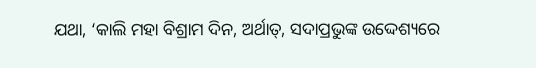ଯଥା, ‘କାଲି ମହା ବିଶ୍ରାମ ଦିନ, ଅର୍ଥାତ୍‍, ସଦାପ୍ରଭୁଙ୍କ ଉଦ୍ଦେଶ୍ୟରେ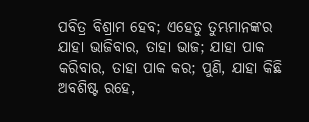ପବିତ୍ର ବିଶ୍ରାମ ହେବ; ଏହେତୁ ତୁମ୍ଭମାନଙ୍କର ଯାହା ଭାଜିବାର, ତାହା ଭାଜ; ଯାହା ପାକ କରିବାର, ତାହା ପାକ କର; ପୁଣି, ଯାହା କିଛି ଅବଶିଷ୍ଟ ରହେ,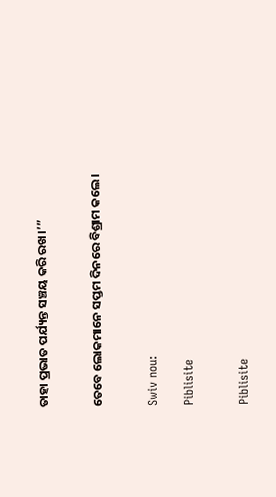ତାହା ପ୍ରଭାତ ପର୍ଯ୍ୟନ୍ତ ସଞ୍ଚୟ କରି ରଖ।’”


ତେବେ ଲୋକମାନେ ସପ୍ତମ ଦିନରେ ବିଶ୍ରାମ କଲେ।


Swiv nou:

Piblisite


Piblisite